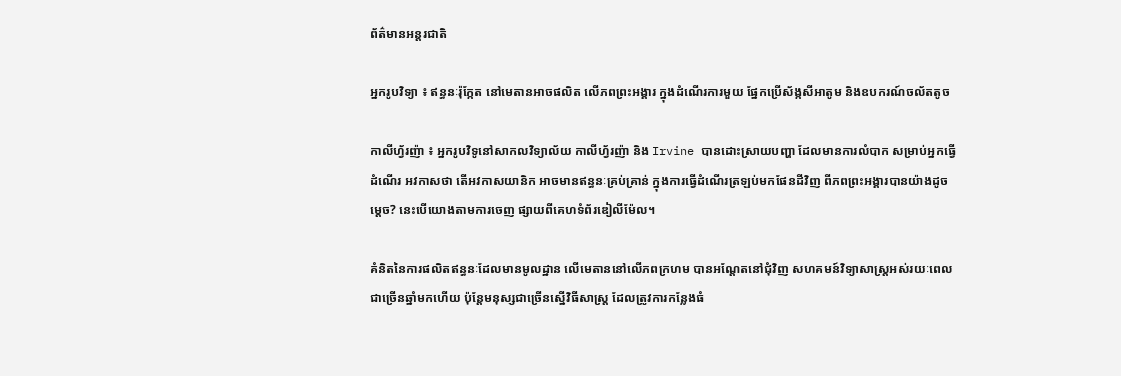ព័ត៌មានអន្តរជាតិ

អ្នករូបវិទ្យា ៖ ឥន្ធនៈរ៉ុក្កែត នៅមេតានអាចផលិត លើភពព្រះអង្គារ ក្នុងដំណើរការមួយ ផ្នែកប្រើស័ង្កសីអាតូម និងឧបករណ៍ចល័តតូច

កាលីហ្វ័រញ៉ា ៖ អ្នករូបវិទូនៅសាកលវិទ្យាល័យ កាលីហ្វ័រញ៉ា និង Irvine បានដោះស្រាយបញ្ហា ដែលមានការលំបាក សម្រាប់អ្នកធ្វើដំណើរ អវកាសថា តើអវកាសយានិក អាចមានឥន្ធនៈគ្រប់គ្រាន់ ក្នុងការធ្វើដំណើរត្រឡប់មកផែនដីវិញ ពីភពព្រះអង្គារបានយ៉ាងដូចម្តេច? នេះបើយោងតាមការចេញ ផ្សាយពីគេហទំព័រឌៀលីម៉ែល។

គំនិតនៃការផលិតឥន្ធនៈដែលមានមូលដ្ឋាន លើមេតាននៅលើភពក្រហម បានអណ្តែតនៅជុំវិញ សហគមន៍វិទ្យាសាស្ត្រអស់រយៈពេល ជាច្រើនឆ្នាំមកហើយ ប៉ុន្តែមនុស្សជាច្រើនស្នើវិធីសាស្ត្រ ដែលត្រូវការកន្លែងធំ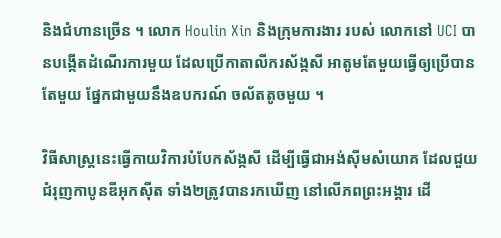និងជំហានច្រើន ។ លោក Houlin Xin និងក្រុមការងារ របស់ លោកនៅ UCI បានបង្កើតដំណើរការមួយ ដែលប្រើកាតាលីករស័ង្កសី អាតូមតែមួយធ្វើឲ្យប្រើបានតែមួយ ផ្នែកជាមួយនឹងឧបករណ៍ ចល័តតូចមួយ ។

វិធីសាស្ត្រនេះធ្វើកាយវិការបំបែកស័ង្កសី ដើម្បីធ្វើជាអង់ស៊ីមសំយោគ ដែលជួយ ជំរុញកាបូនឌីអុកស៊ីត ទាំង២ត្រូវបានរកឃើញ នៅលើភពព្រះអង្គារ ដើ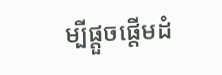ម្បីផ្តួចផ្តើមដំ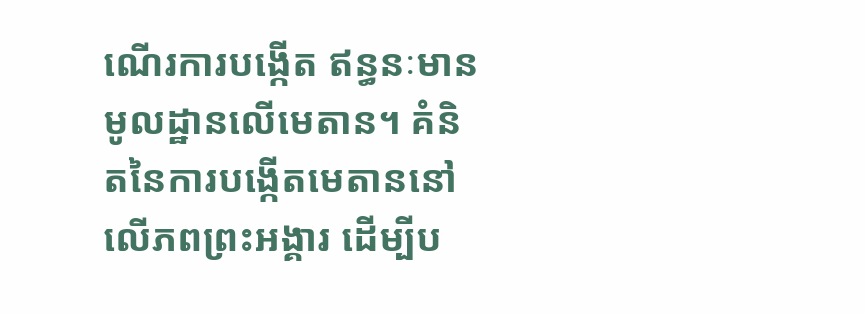ណើរការបង្កើត ឥន្ធនៈមានមូលដ្ឋានលើមេតាន។ គំនិតនៃការបង្កើតមេតាននៅលើភពព្រះអង្គារ ដើម្បីប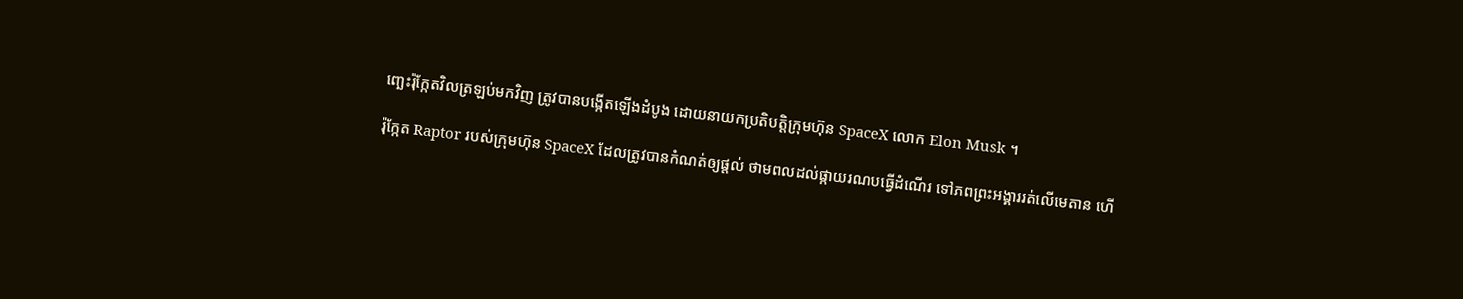ញ្ឆេះរ៉ុក្កែតវិលត្រឡប់មកវិញ ត្រូវបានបង្កើតឡើងដំបូង ដោយនាយកប្រតិបត្តិក្រុមហ៊ុន SpaceX លោក Elon Musk ។

រ៉ុក្កែត Raptor របស់ក្រុមហ៊ុន SpaceX ដែលត្រូវបានកំណត់ឲ្យផ្តល់ ថាមពលដល់ផ្កាយរណបធ្វើដំណើរ ទៅភពព្រះអង្គាររត់លើមេតាន ហើ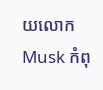យលោកMusk កំពុ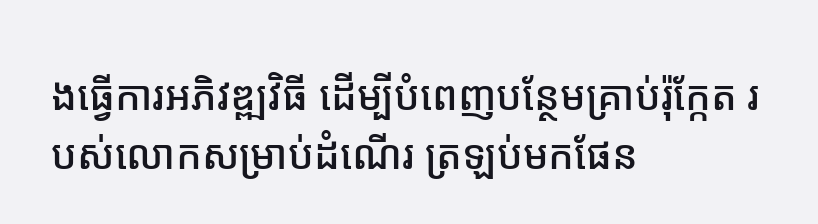ងធ្វើការអភិវឌ្ឍវិធី ដើម្បីបំពេញបន្ថែមគ្រាប់រ៉ុក្កែត របស់លោកសម្រាប់ដំណើរ ត្រឡប់មកផែន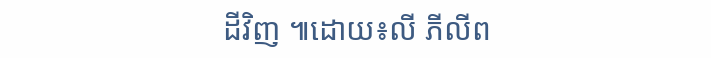ដីវិញ ៕ដោយ៖លី ភីលីព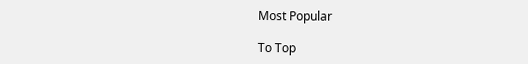Most Popular

To Top